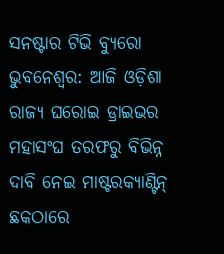ସନଷ୍ଟାର ଟିଭି ବ୍ୟୁରୋ
ଭୁବନେଶ୍ୱର: ଆଜି ଓଡ଼ିଶା ରାଜ୍ୟ ଘରୋଇ ଡ୍ରାଇଭର ମହାସଂଘ ତରଫରୁ ବିଭିନ୍ନ ଦାବି ନେଇ ମାଷ୍ଟରକ୍ୟାଣ୍ଟିନ୍ ଛକଠାରେ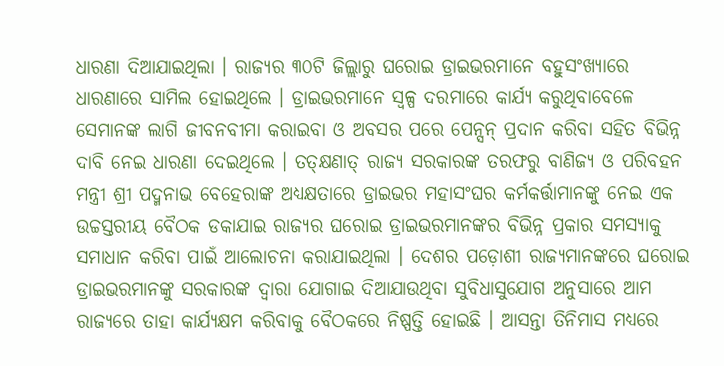ଧାରଣା ଦିଆଯାଇଥିଲା । ରାଜ୍ୟର ୩୦ଟି ଜିଲ୍ଲାରୁ ଘରୋଇ ଡ୍ରାଇଭରମାନେ ବହୁସଂଖ୍ୟାରେ ଧାରଣାରେ ସାମିଲ ହୋଇଥିଲେ । ଡ୍ରାଇଭରମାନେ ସ୍ୱଳ୍ପ ଦରମାରେ କାର୍ଯ୍ୟ କରୁଥିବାବେଳେ ସେମାନଙ୍କ ଲାଗି ଜୀବନବୀମା କରାଇବା ଓ ଅବସର ପରେ ପେନ୍ସନ୍ ପ୍ରଦାନ କରିବା ସହିତ ବିଭିନ୍ନ ଦାବି ନେଇ ଧାରଣା ଦେଇଥିଲେ । ତତ୍କ୍ଷଣାତ୍ ରାଜ୍ୟ ସରକାରଙ୍କ ତରଫରୁ ବାଣିଜ୍ୟ ଓ ପରିବହନ ମନ୍ତ୍ରୀ ଶ୍ରୀ ପଦ୍ମନାଭ ବେହେରାଙ୍କ ଅଧ୍ୟକ୍ଷତାରେ ଡ୍ରାଇଭର ମହାସଂଘର କର୍ମକର୍ତ୍ତାମାନଙ୍କୁ ନେଇ ଏକ ଉଚ୍ଚସ୍ତରୀୟ ବୈଠକ ଡକାଯାଇ ରାଜ୍ୟର ଘରୋଇ ଡ୍ରାଇଭରମାନଙ୍କର ବିଭିନ୍ନ ପ୍ରକାର ସମସ୍ୟାକୁ ସମାଧାନ କରିବା ପାଇଁ ଆଲୋଚନା କରାଯାଇଥିଲା । ଦେଶର ପଡ଼ୋଶୀ ରାଜ୍ୟମାନଙ୍କରେ ଘରୋଇ ଡ୍ରାଇଭରମାନଙ୍କୁ ସରକାରଙ୍କ ଦ୍ଵାରା ଯୋଗାଇ ଦିଆଯାଉଥିବା ସୁବିଧାସୁଯୋଗ ଅନୁସାରେ ଆମ ରାଜ୍ୟରେ ତାହା କାର୍ଯ୍ୟକ୍ଷମ କରିବାକୁ ବୈଠକରେ ନିଷ୍ପତ୍ତି ହୋଇଛି । ଆସନ୍ତା ତିନିମାସ ମଧ୍ୟରେ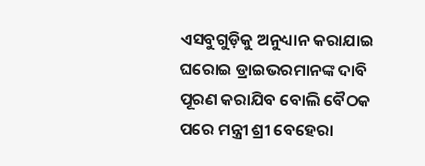ଏସବୁଗୁଡ଼ିକୁ ଅନୁଧ୍ୟାନ କରାଯାଇ ଘରୋଇ ଡ୍ରାଇଭରମାନଙ୍କ ଦାବି ପୂରଣ କରାଯିବ ବୋଲି ବୈଠକ ପରେ ମନ୍ତ୍ରୀ ଶ୍ରୀ ବେହେରା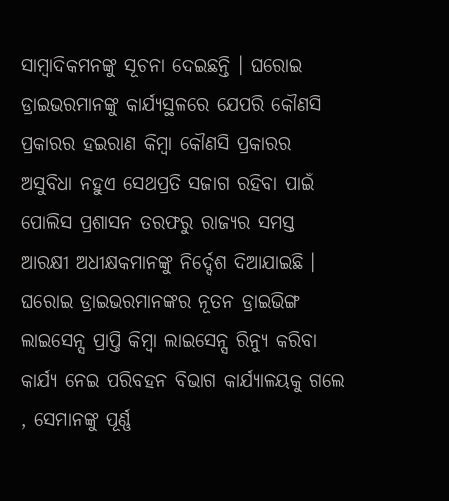ସାମ୍ବାଦିକମନଙ୍କୁ ସୂଚନା ଦେଇଛନ୍ତି । ଘରୋଇ ଡ୍ରାଇଭରମାନଙ୍କୁ କାର୍ଯ୍ୟସ୍ଥଳରେ ଯେପରି କୌଣସି ପ୍ରକାରର ହଇରାଣ କିମ୍ବା କୌଣସି ପ୍ରକାରର ଅସୁବିଧା ନହୁଏ ସେଥପ୍ରତି ସଜାଗ ରହିବା ପାଇଁ ପୋଲିସ ପ୍ରଶାସନ ତରଫରୁ ରାଜ୍ୟର ସମସ୍ତ ଆରକ୍ଷୀ ଅଧୀକ୍ଷକମାନଙ୍କୁ ନିର୍ଦ୍ଦେଶ ଦିଆଯାଇଛି । ଘରୋଇ ଡ୍ରାଇଭରମାନଙ୍କର ନୂତନ ଡ୍ରାଇଭିଙ୍ଗ ଲାଇସେନ୍ସ ପ୍ରାପ୍ତି କିମ୍ବା ଲାଇସେନ୍ସ ରିନ୍ଯୁ କରିବା କାର୍ଯ୍ୟ ନେଇ ପରିବହନ ବିଭାଗ କାର୍ଯ୍ୟାଳୟକୁ ଗଲେ , ସେମାନଙ୍କୁ ପୂର୍ଣ୍ଣ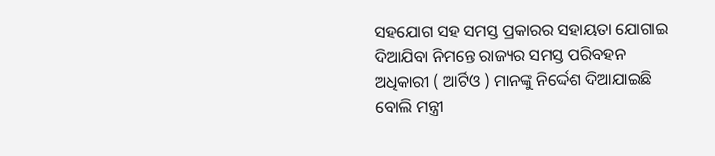ସହଯୋଗ ସହ ସମସ୍ତ ପ୍ରକାରର ସହାୟତା ଯୋଗାଇ ଦିଆଯିବା ନିମନ୍ତେ ରାଜ୍ୟର ସମସ୍ତ ପରିବହନ ଅଧିକାରୀ ( ଆର୍ଟିଓ ) ମାନଙ୍କୁ ନିର୍ଦ୍ଦେଶ ଦିଆଯାଇଛି ବୋଲି ମନ୍ତ୍ରୀ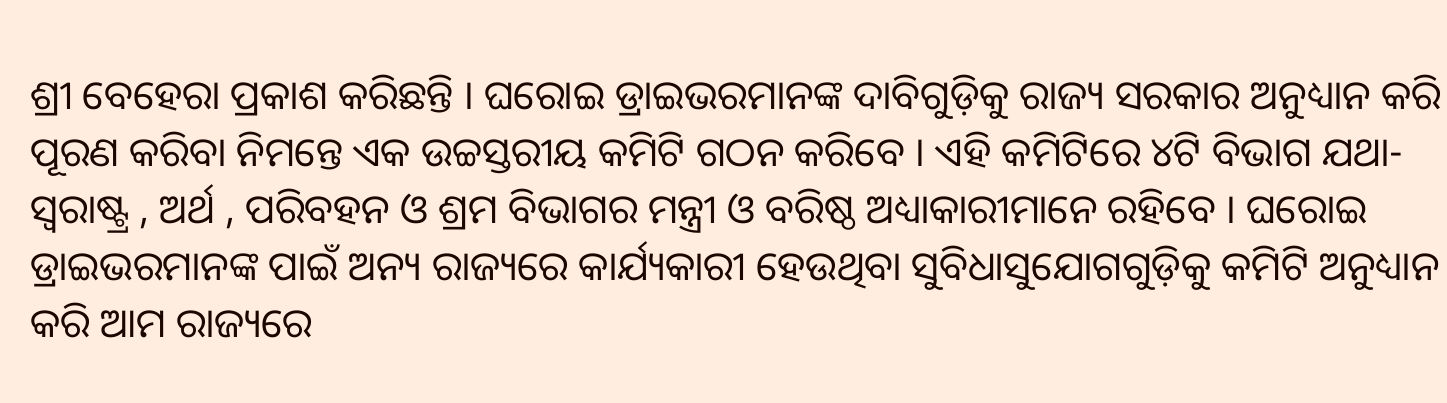ଶ୍ରୀ ବେହେରା ପ୍ରକାଶ କରିଛନ୍ତି । ଘରୋଇ ଡ୍ରାଇଭରମାନଙ୍କ ଦାବିଗୁଡ଼ିକୁ ରାଜ୍ୟ ସରକାର ଅନୁଧ୍ୟାନ କରି ପୂରଣ କରିବା ନିମନ୍ତେ ଏକ ଉଚ୍ଚସ୍ତରୀୟ କମିଟି ଗଠନ କରିବେ । ଏହି କମିଟିରେ ୪ଟି ବିଭାଗ ଯଥା- ସ୍ଵରାଷ୍ଟ୍ର , ଅର୍ଥ , ପରିବହନ ଓ ଶ୍ରମ ବିଭାଗର ମନ୍ତ୍ରୀ ଓ ବରିଷ୍ଠ ଅଧ୍ୟାକାରୀମାନେ ରହିବେ । ଘରୋଇ ଡ୍ରାଇଭରମାନଙ୍କ ପାଇଁ ଅନ୍ୟ ରାଜ୍ୟରେ କାର୍ଯ୍ୟକାରୀ ହେଉଥିବା ସୁବିଧାସୁଯୋଗଗୁଡ଼ିକୁ କମିଟି ଅନୁଧ୍ୟାନ କରି ଆମ ରାଜ୍ୟରେ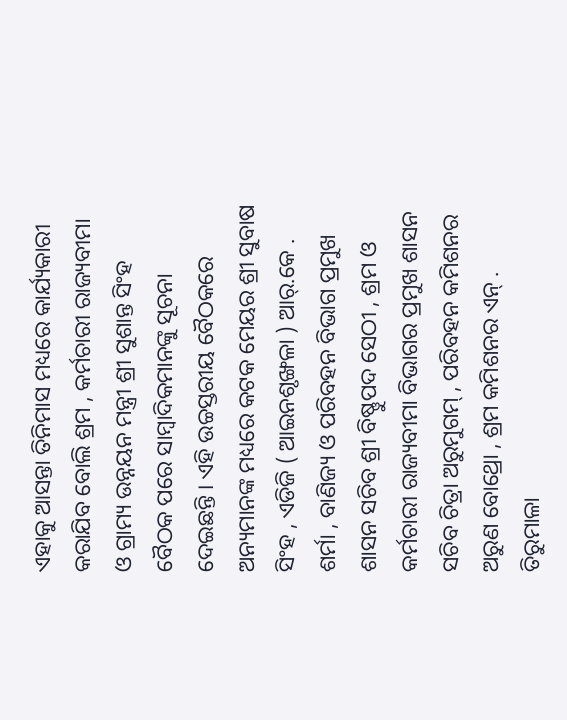ଏହାକୁ ଆସନ୍ତା ତିନିମାସ ମଧ୍ୟରେ କାର୍ଯ୍ୟକାରୀ କରାଯିବ ବୋଲି ଶ୍ରମ , କର୍ମଚାରୀ ରାଜ୍ୟବୀମା ଓ ଗ୍ରାମ୍ୟ ଉନ୍ନୟନ ମନ୍ତ୍ରୀ ଶ୍ରୀ ସୁଶାନ୍ତ ସିଂହ ବୈଠକ ପରେ ସାମ୍ବାଦିକମାନଙ୍କୁ ସୂଚନା ଦେଇଛନ୍ତି । ଏହି ଉଚ୍ଚସ୍ତରୀୟ ବୈଠକରେ ଅନ୍ୟମାନଙ୍କ ମଧ୍ୟରେ କଟକ ମେୟର ଶ୍ରୀ ସୁବାଷ ସିଂହ , ଏଡିଜି ( ଆଇନଶୃଙ୍ଖଳା ) ଆର୍.କେ . ଶର୍ମା , ବାଣିଜ୍ୟ ଓ ପରିବହନ ବିଭାଗ ପ୍ରମୁଖ ଶାସନ ସଚିବ ଶ୍ରୀ ବିଷ୍ଣୁପଦ ସେଠୀ , ଶ୍ରମ ଓ କର୍ମଚାରୀ ରାଜ୍ୟବୀମା ବିଭାଗର ପ୍ରମୁଖ ଶାସନ ସଚିବ ଚିତ୍ରା ଅରୁମୁଗମ୍ , ପରିବହନ କମିଶନର ଅରୁଣ ବୋଥ୍ରୋ , ଶ୍ରମ କମିଶନର ଏନ୍ . ତିରୁମାଳା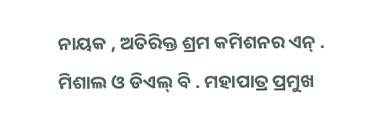ନାୟକ , ଅତିରିକ୍ତ ଶ୍ରମ କମିଶନର ଏନ୍ . ମିଶାଲ ଓ ଡିଏଲ୍ ବି . ମହାପାତ୍ର ପ୍ରମୁଖ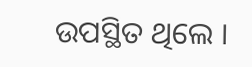ଉପସ୍ଥିତ ଥିଲେ ।